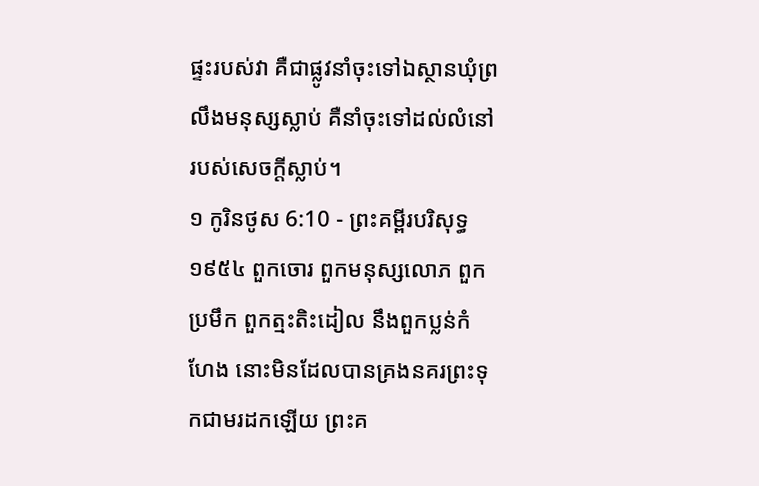ផ្ទះរបស់វា គឺជាផ្លូវនាំចុះទៅឯស្ថានឃុំព្រលឹងមនុស្សស្លាប់ គឺនាំចុះទៅដល់លំនៅរបស់សេចក្ដីស្លាប់។
១ កូរិនថូស 6:10 - ព្រះគម្ពីរបរិសុទ្ធ ១៩៥៤ ពួកចោរ ពួកមនុស្សលោភ ពួកប្រមឹក ពួកត្មះតិះដៀល នឹងពួកប្លន់កំហែង នោះមិនដែលបានគ្រងនគរព្រះទុកជាមរដកឡើយ ព្រះគ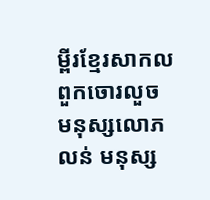ម្ពីរខ្មែរសាកល ពួកចោរលួច មនុស្សលោភលន់ មនុស្ស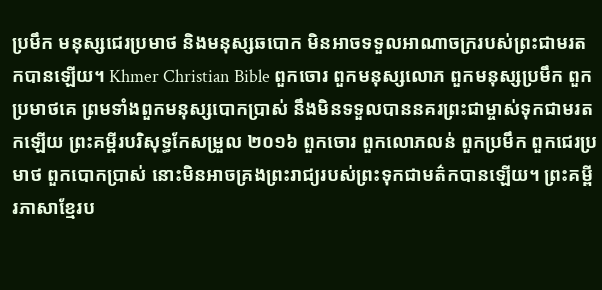ប្រមឹក មនុស្សជេរប្រមាថ និងមនុស្សឆបោក មិនអាចទទួលអាណាចក្ររបស់ព្រះជាមរតកបានឡើយ។ Khmer Christian Bible ពួកចោរ ពួកមនុស្សលោភ ពួកមនុស្សប្រមឹក ពួកប្រមាថគេ ព្រមទាំងពួកមនុស្សបោកប្រាស់ នឹងមិនទទួលបាននគរព្រះជាម្ចាស់ទុកជាមរតកឡើយ ព្រះគម្ពីរបរិសុទ្ធកែសម្រួល ២០១៦ ពួកចោរ ពួកលោភលន់ ពួកប្រមឹក ពួកជេរប្រមាថ ពួកបោកប្រាស់ នោះមិនអាចគ្រងព្រះរាជ្យរបស់ព្រះទុកជាមត៌កបានឡើយ។ ព្រះគម្ពីរភាសាខ្មែរប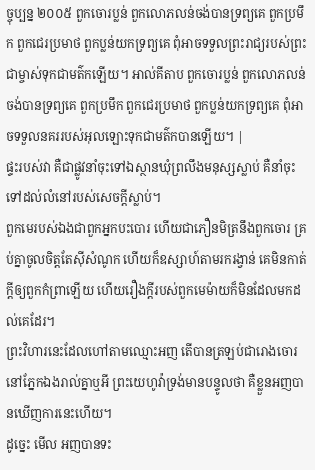ច្ចុប្បន្ន ២០០៥ ពួកចោរប្លន់ ពួកលោភលន់ចង់បានទ្រព្យគេ ពួកប្រមឹក ពួកជេរប្រមាថ ពួកប្លន់យកទ្រព្យគេ ពុំអាចទទួលព្រះរាជ្យរបស់ព្រះជាម្ចាស់ទុកជាមត៌កឡើយ។ អាល់គីតាប ពួកចោរប្លន់ ពួកលោភលន់ចង់បានទ្រព្យគេ ពួកប្រមឹក ពួកជេរប្រមាថ ពួកប្លន់យកទ្រព្យគេ ពុំអាចទទួលនគររបស់អុលឡោះទុកជាមត៌កបានឡើយ។ |
ផ្ទះរបស់វា គឺជាផ្លូវនាំចុះទៅឯស្ថានឃុំព្រលឹងមនុស្សស្លាប់ គឺនាំចុះទៅដល់លំនៅរបស់សេចក្ដីស្លាប់។
ពួកមេរបស់ឯងជាពួកអ្នកបះបោរ ហើយជាភឿនមិត្រនឹងពួកចោរ គ្រប់គ្នាចូលចិត្តតែស៊ីសំណូក ហើយក៏ឧស្សាហ៍តាមរករង្វាន់ គេមិនកាត់ក្តីឲ្យពួកកំព្រាឡើយ ហើយរឿងក្តីរបស់ពួកមេម៉ាយក៏មិនដែលមកដល់គេដែរ។
ព្រះវិហារនេះដែលហៅតាមឈ្មោះអញ តើបានត្រឡប់ជារោងចោរនៅភ្នែកឯងរាល់គ្នាឬអី ព្រះយេហូវ៉ាទ្រង់មានបន្ទូលថា គឺខ្លួនអញបានឃើញការនេះហើយ។
ដូច្នេះ មើល អញបានទះ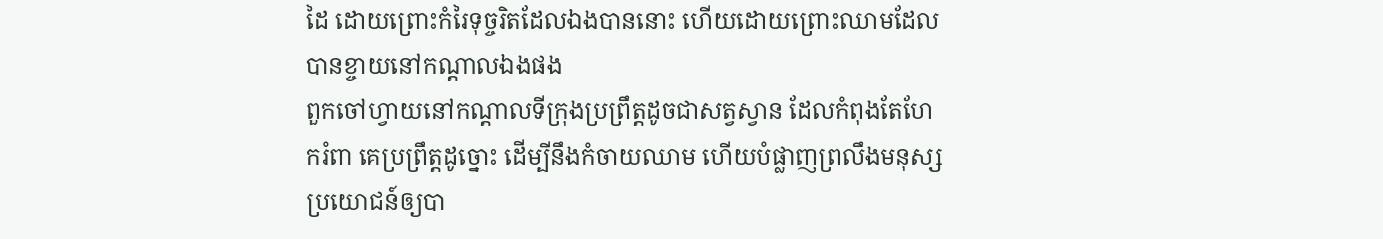ដៃ ដោយព្រោះកំរៃទុច្ចរិតដែលឯងបាននោះ ហើយដោយព្រោះឈាមដែលបានខ្ចាយនៅកណ្តាលឯងផង
ពួកចៅហ្វាយនៅកណ្តាលទីក្រុងប្រព្រឹត្តដូចជាសត្វស្វាន ដែលកំពុងតែហែករំពា គេប្រព្រឹត្តដូច្នោះ ដើម្បីនឹងកំចាយឈាម ហើយបំផ្លាញព្រលឹងមនុស្ស ប្រយោជន៍ឲ្យបា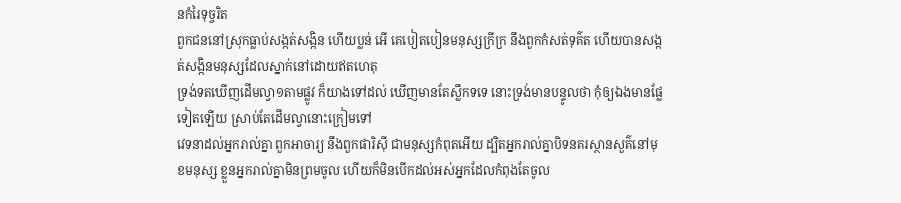នកំរៃទុច្ចរិត
ពួកជននៅស្រុកធ្លាប់សង្កត់សង្កិន ហើយប្លន់ អើ គេបៀតបៀនមនុស្សក្រីក្រ នឹងពួកកំសត់ទុគ៌ត ហើយបានសង្កត់សង្កិនមនុស្សដែលស្នាក់នៅដោយឥតហេតុ
ទ្រង់ទតឃើញដើមល្វា១តាមផ្លូវ ក៏យាងទៅដល់ ឃើញមានតែស្លឹកទទេ នោះទ្រង់មានបន្ទូលថា កុំឲ្យឯងមានផ្លែទៀតឡើយ ស្រាប់តែដើមល្វានោះក្រៀមទៅ
វេទនាដល់អ្នករាល់គ្នា ពួកអាចារ្យ នឹងពួកផារិស៊ី ជាមនុស្សកំពុតអើយ ដ្បិតអ្នករាល់គ្នាបិទនគរស្ថានសួគ៌នៅមុខមនុស្ស ខ្លួនអ្នករាល់គ្នាមិនព្រមចូល ហើយក៏មិនបើកដល់អស់អ្នកដែលកំពុងតែចូល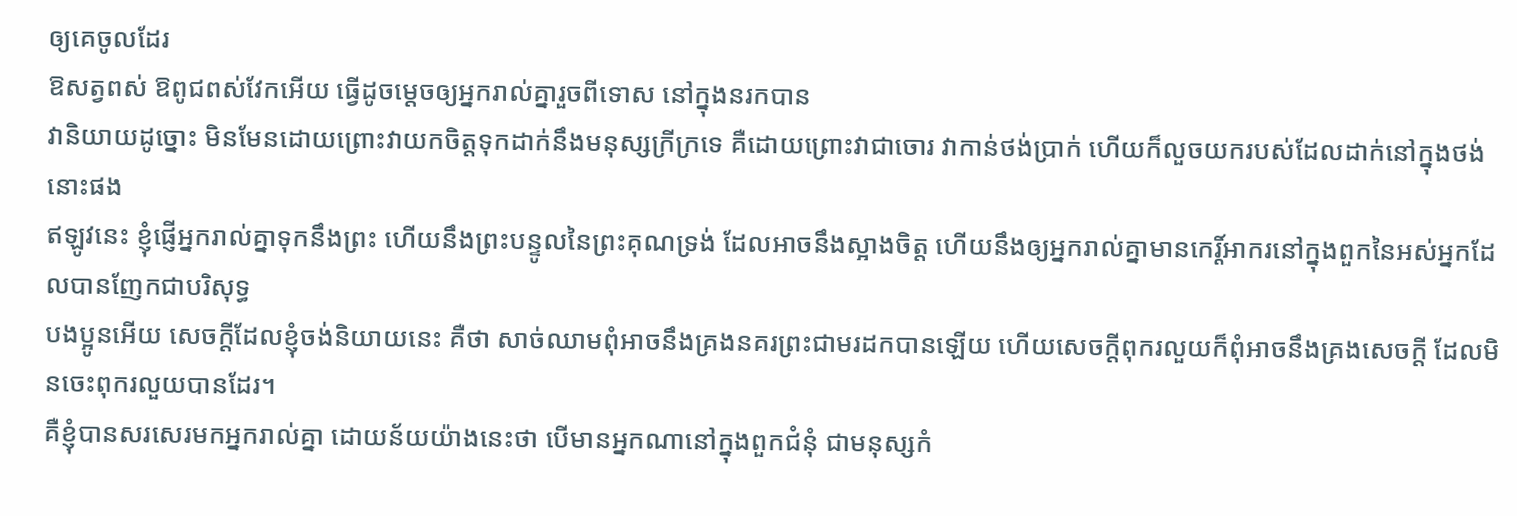ឲ្យគេចូលដែរ
ឱសត្វពស់ ឱពូជពស់វែកអើយ ធ្វើដូចម្តេចឲ្យអ្នករាល់គ្នារួចពីទោស នៅក្នុងនរកបាន
វានិយាយដូច្នោះ មិនមែនដោយព្រោះវាយកចិត្តទុកដាក់នឹងមនុស្សក្រីក្រទេ គឺដោយព្រោះវាជាចោរ វាកាន់ថង់ប្រាក់ ហើយក៏លួចយករបស់ដែលដាក់នៅក្នុងថង់នោះផង
ឥឡូវនេះ ខ្ញុំផ្ញើអ្នករាល់គ្នាទុកនឹងព្រះ ហើយនឹងព្រះបន្ទូលនៃព្រះគុណទ្រង់ ដែលអាចនឹងស្អាងចិត្ត ហើយនឹងឲ្យអ្នករាល់គ្នាមានកេរ្ដិ៍អាករនៅក្នុងពួកនៃអស់អ្នកដែលបានញែកជាបរិសុទ្ធ
បងប្អូនអើយ សេចក្ដីដែលខ្ញុំចង់និយាយនេះ គឺថា សាច់ឈាមពុំអាចនឹងគ្រងនគរព្រះជាមរដកបានឡើយ ហើយសេចក្ដីពុករលួយក៏ពុំអាចនឹងគ្រងសេចក្ដី ដែលមិនចេះពុករលួយបានដែរ។
គឺខ្ញុំបានសរសេរមកអ្នករាល់គ្នា ដោយន័យយ៉ាងនេះថា បើមានអ្នកណានៅក្នុងពួកជំនុំ ជាមនុស្សកំ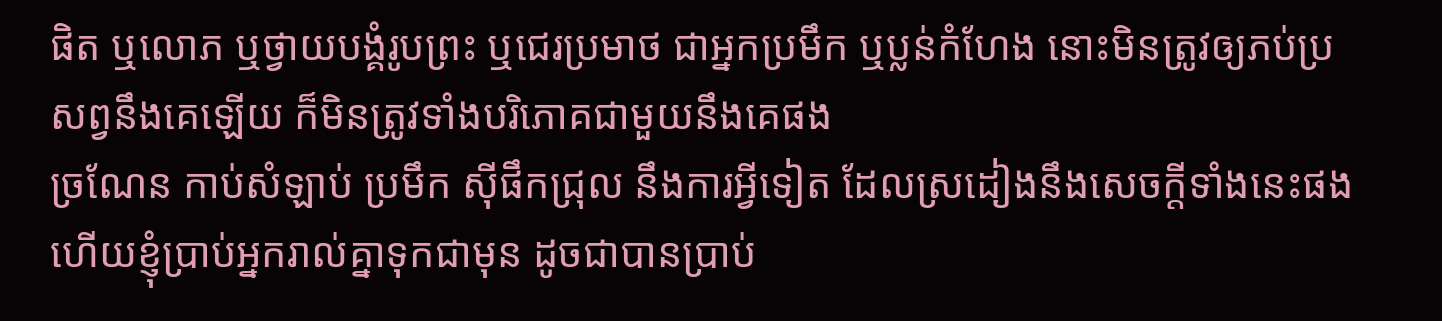ផិត ឬលោភ ឬថ្វាយបង្គំរូបព្រះ ឬជេរប្រមាថ ជាអ្នកប្រមឹក ឬប្លន់កំហែង នោះមិនត្រូវឲ្យភប់ប្រសព្វនឹងគេឡើយ ក៏មិនត្រូវទាំងបរិភោគជាមួយនឹងគេផង
ច្រណែន កាប់សំឡាប់ ប្រមឹក ស៊ីផឹកជ្រុល នឹងការអ្វីទៀត ដែលស្រដៀងនឹងសេចក្ដីទាំងនេះផង ហើយខ្ញុំប្រាប់អ្នករាល់គ្នាទុកជាមុន ដូចជាបានប្រាប់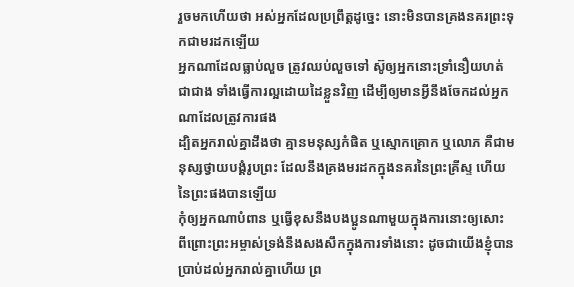រួចមកហើយថា អស់អ្នកដែលប្រព្រឹត្តដូច្នេះ នោះមិនបានគ្រងនគរព្រះទុកជាមរដកឡើយ
អ្នកណាដែលធ្លាប់លួច ត្រូវឈប់លួចទៅ ស៊ូឲ្យអ្នកនោះទ្រាំនឿយហត់ជាជាង ទាំងធ្វើការល្អដោយដៃខ្លួនវិញ ដើម្បីឲ្យមានអ្វីនឹងចែកដល់អ្នកណាដែលត្រូវការផង
ដ្បិតអ្នករាល់គ្នាដឹងថា គ្មានមនុស្សកំផិត ឬស្មោកគ្រោក ឬលោភ គឺជាមនុស្សថ្វាយបង្គំរូបព្រះ ដែលនឹងគ្រងមរដកក្នុងនគរនៃព្រះគ្រីស្ទ ហើយនៃព្រះផងបានឡើយ
កុំឲ្យអ្នកណាបំពាន ឬធ្វើខុសនឹងបងប្អូនណាមួយក្នុងការនោះឲ្យសោះ ពីព្រោះព្រះអម្ចាស់ទ្រង់នឹងសងសឹកក្នុងការទាំងនោះ ដូចជាយើងខ្ញុំបានប្រាប់ដល់អ្នករាល់គ្នាហើយ ព្រ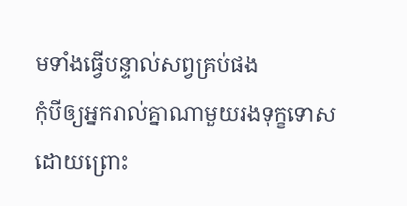មទាំងធ្វើបន្ទាល់សព្វគ្រប់ផង
កុំបីឲ្យអ្នករាល់គ្នាណាមួយរងទុក្ខទោស ដោយព្រោះ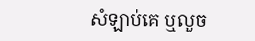សំឡាប់គេ ឬលួច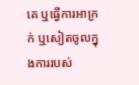គេ ឬធ្វើការអាក្រក់ ឬសៀតចូលក្នុងការរបស់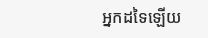អ្នកដទៃឡើយ